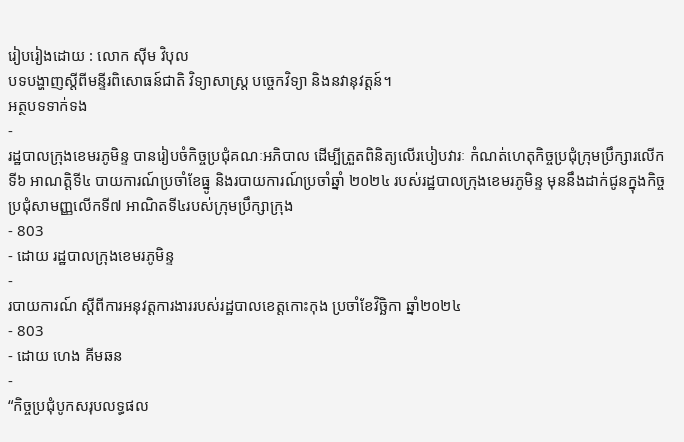រៀបរៀងដោយ : លោក ស៊ីម វិបុល
បទបង្ហាញស្តីពីមន្ទីរពិសោធន៍ជាតិ វិទ្យាសាស្ត្រ បច្ចេកវិទ្យា និងនវានុវត្តន៍។
អត្ថបទទាក់ទង
-
រដ្ឋបាលក្រុងខេមរភូមិន្ទ បានរៀបចំកិច្ចប្រជុំគណៈអភិបាល ដើម្បីត្រួតពិនិត្យលើរបៀបវារៈ កំណត់ហេតុកិច្ចប្រជុំក្រុមប្រឹក្សារលើកទី៦ អាណត្តិទី៤ បាយការណ៍ប្រចាំខែធ្នូ និងរបាយការណ៍ប្រចាំឆ្នាំ ២០២៤ របស់រដ្ឋបាលក្រុងខេមរភូមិន្ទ មុននឹងដាក់ជូនក្នុងកិច្ចប្រជុំសាមញ្ញលើកទី៧ អាណិតទី៤របស់ក្រុមប្រឹក្សាក្រុង
- 803
- ដោយ រដ្ឋបាលក្រុងខេមរភូមិន្ទ
-
របាយការណ៍ ស្តីពីការអនុវត្តការងាររបស់រដ្ឋបាលខេត្តកោះកុង ប្រចាំខែវិច្ឆិកា ឆ្នាំ២០២៤
- 803
- ដោយ ហេង គីមឆន
-
“កិច្ចប្រជុំបូកសរុបលទ្ធផល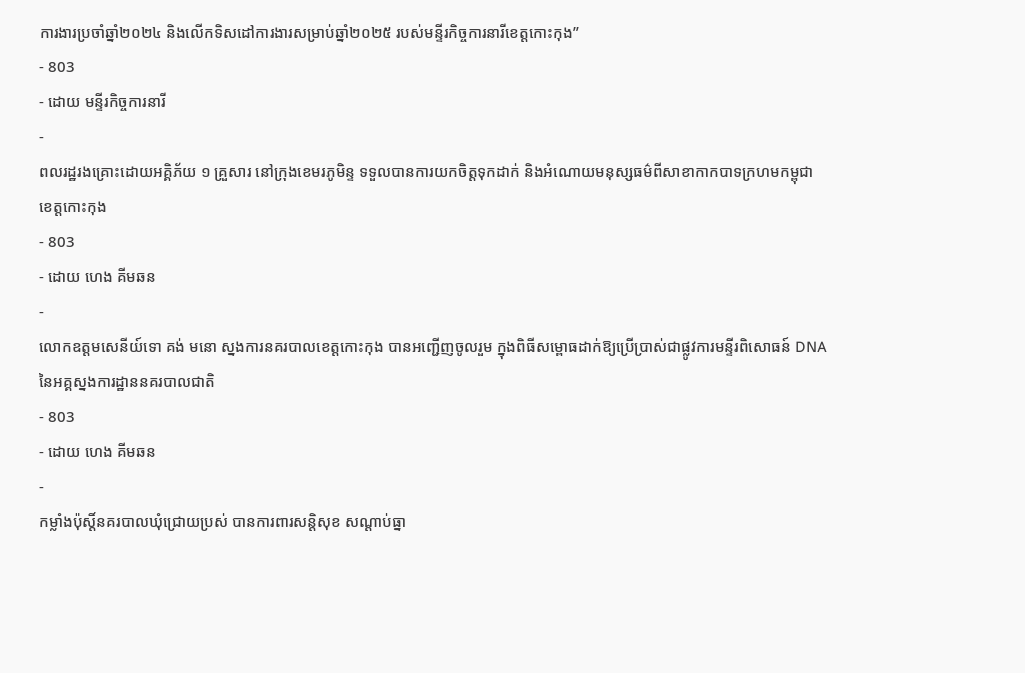ការងារប្រចាំឆ្នាំ២០២៤ និងលើកទិសដៅការងារសម្រាប់ឆ្នាំ២០២៥ របស់មន្ទីរកិច្ចការនារីខេត្តកោះកុង”
- 803
- ដោយ មន្ទីរកិច្ចការនារី
-
ពលរដ្ឋរងគ្រោះដោយអគ្គិភ័យ ១ គ្រួសារ នៅក្រុងខេមរភូមិន្ទ ទទួលបានការយកចិត្តទុកដាក់ និងអំណោយមនុស្សធម៌ពីសាខាកាកបាទក្រហមកម្ពុជា ខេត្តកោះកុង
- 803
- ដោយ ហេង គីមឆន
-
លោកឧត្តមសេនីយ៍ទោ គង់ មនោ ស្នងការនគរបាលខេត្តកោះកុង បានអញ្ជើញចូលរួម ក្នុងពិធីសម្ពោធដាក់ឱ្យប្រើប្រាស់ជាផ្លូវការមន្ទីរពិសោធន៍ DNA នៃអគ្គស្នងការដ្ឋាននគរបាលជាតិ
- 803
- ដោយ ហេង គីមឆន
-
កម្លាំងប៉ុស្តិ៍នគរបាលឃុំជ្រោយប្រស់ បានការពារសន្តិសុខ សណ្ដាប់ធ្នា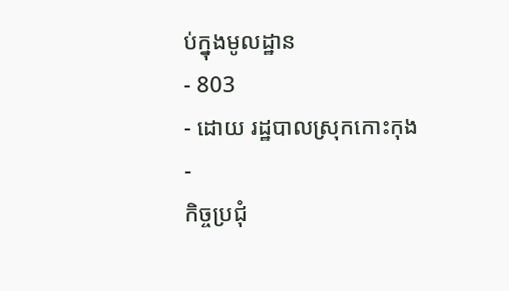ប់ក្នុងមូលដ្ឋាន
- 803
- ដោយ រដ្ឋបាលស្រុកកោះកុង
-
កិច្ចប្រជុំ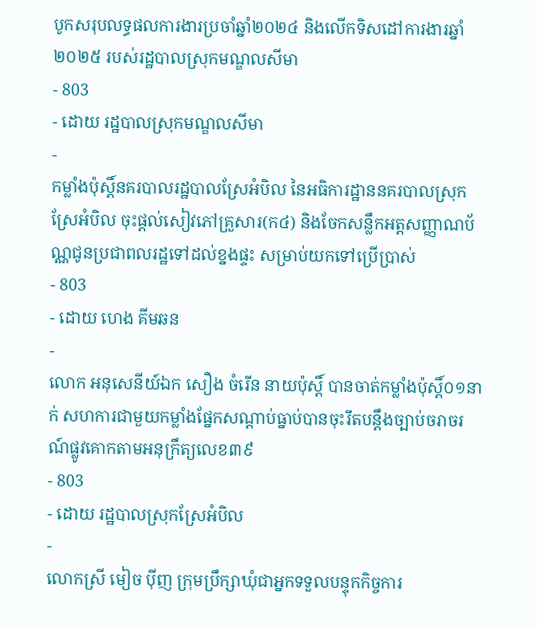បូកសរុបលទ្ធផលការងារប្រចាំឆ្នាំ២០២៤ និងលើកទិសដៅការងារឆ្នាំ២០២៥ របស់រដ្ឋបាលស្រុកមណ្ឌលសីមា
- 803
- ដោយ រដ្ឋបាលស្រុកមណ្ឌលសីមា
-
កម្លាំងប៉ុស្តិ៍នគរបាលរដ្ឋបាលស្រែអំបិល នៃអធិការដ្ឋាននគរបាលស្រុកស្រែអំបិល ចុះផ្តល់សៀវភៅគ្រួសារ(ក៤) និងចែកសន្លឹកអត្តសញ្ញាណប័ណ្ណជូនប្រជាពលរដ្ឋទៅដល់ខ្នងផ្ទះ សម្រាប់យកទៅប្រើប្រាស់
- 803
- ដោយ ហេង គីមឆន
-
លោក អនុសេនីយ៍ឯក សឿង ចំរេីន នាយប៉ុស្តិ៍ បានចាត់កម្លាំងប៉ុស្តិ៍០១នាក់ សហការជាមួយកម្លាំងផ្នែកសណ្ដាប់ធ្នាប់បានចុះរឹតបន្តឹងច្បាប់ចរាចរណ៍ផ្លូវគោកតាមអនុក្រឹត្យលេខ៣៩
- 803
- ដោយ រដ្ឋបាលស្រុកស្រែអំបិល
-
លោកស្រី មៀច ប៉ីញ ក្រុមប្រឹក្សាឃុំជាអ្នកទទួលបន្ទុកកិច្ចការ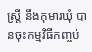ស្ត្រី នឹងកុមារឃុំ បានចុះកម្មវិធីកញ្ចប់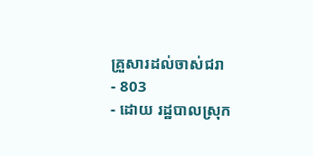គ្រួសារដល់ចាស់ជរា
- 803
- ដោយ រដ្ឋបាលស្រុក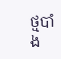ថ្មបាំង